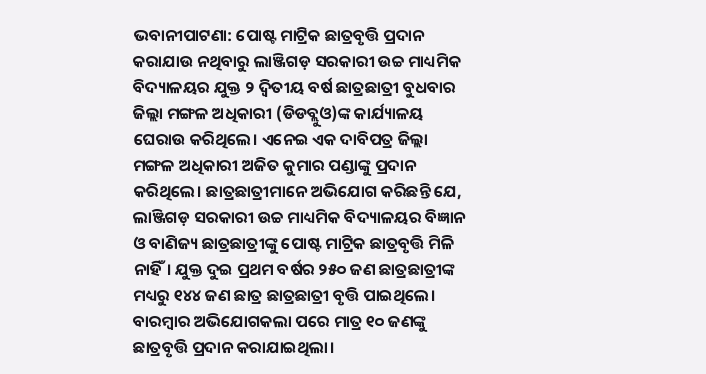ଭବାନୀପାଟଣା: ପୋଷ୍ଟ ମାଟ୍ରିକ ଛାତ୍ରବୃତ୍ତି ପ୍ରଦାନ କରାଯାଉ ନଥିବାରୁ ଲାଞ୍ଜିଗଡ଼ ସରକାରୀ ଉଚ୍ଚ ମାଧ୍ୟମିକ ବିଦ୍ୟାଳୟର ଯୁକ୍ତ ୨ ଦ୍ୱିତୀୟ ବର୍ଷ ଛାତ୍ରଛାତ୍ରୀ ବୁଧବାର ଜିଲ୍ଲା ମଙ୍ଗଳ ଅଧିକାରୀ (ଡିଡବ୍ଲୁଓ)ଙ୍କ କାର୍ଯ୍ୟାଳୟ ଘେରାଉ କରିଥିଲେ। ଏନେଇ ଏକ ଦାବିପତ୍ର ଜିଲ୍ଲା ମଙ୍ଗଳ ଅଧିକାରୀ ଅଜିତ କୁମାର ପଣ୍ଡାଙ୍କୁ ପ୍ରଦାନ କରିଥିଲେ। ଛାତ୍ରଛାତ୍ରୀମାନେ ଅଭିଯୋଗ କରିଛନ୍ତି ଯେ,
ଲାଞ୍ଜିଗଡ଼ ସରକାରୀ ଉଚ୍ଚ ମାଧ୍ୟମିକ ବିଦ୍ୟାଳୟର ବିଜ୍ଞାନ ଓ ବାଣିଜ୍ୟ ଛାତ୍ରଛାତ୍ରୀଙ୍କୁ ପୋଷ୍ଟ ମାଟ୍ରିକ ଛାତ୍ରବୃତ୍ତି ମିଳି ନାହିଁ। ଯୁକ୍ତ ଦୁଇ ପ୍ରଥମ ବର୍ଷର ୨୫୦ ଜଣ ଛାତ୍ରଛାତ୍ରୀଙ୍କ ମଧ୍ୟରୁ ୧୪୪ ଜଣ ଛାତ୍ର ଛାତ୍ରଛାତ୍ରୀ ବୃତ୍ତି ପାଇଥିଲେ। ବାରମ୍ବାର ଅଭିଯୋଗକଲା ପରେ ମାତ୍ର ୧୦ ଜଣଙ୍କୁ ଛାତ୍ରବୃତ୍ତି ପ୍ରଦାନ କରାଯାଇଥିଲା।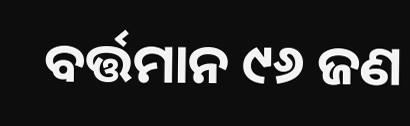ବର୍ତ୍ତମାନ ୯୬ ଜଣ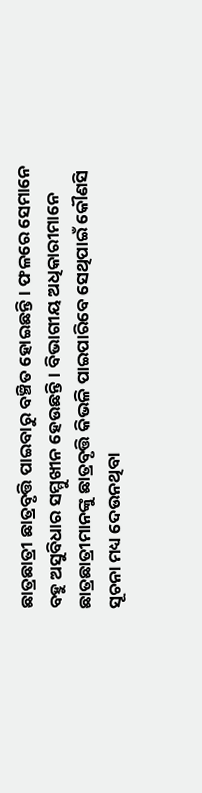ଛାତ୍ରଛାତ୍ରୀ ଛାତ୍ରବୃତ୍ତି ପାଇବାରୁ ବଞ୍ଚିତ ହୋଇଛନ୍ତି। ଫଳରେ ସେମାନେ ବହୁ ଅସୁବିଧାର ସମ୍ମୁଖୀନ ହେଉଛନ୍ତି। ବିଭାଗୀୟ ଅଧିକାରୀମାନେ ଛାତ୍ରଛାତ୍ରୀମାନଙ୍କୁ ଛାତ୍ରବୃତ୍ତି କିଭଳି ପାଇପାରିବେ ସେଥିପାଇଁ କୌଣସି ସୂଚନା ମଧ୍ୟ ଦେଉନଥିବା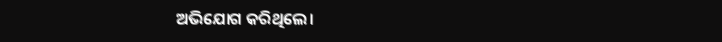ଅଭିଯୋଗ କରିଥିଲେ।